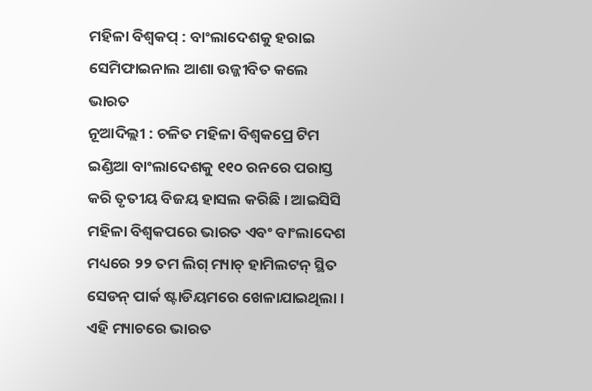ମହିଳା ବିଶ୍ୱକପ୍ : ବାଂଲାଦେଶକୁ ହରାଇ ସେମିଫାଇନାଲ ଆଶା ଉଜ୍ଜୀବିତ କଲେ ଭାରତ
ନୂଆଦିଲ୍ଲୀ : ଚଳିତ ମହିଳା ବିଶ୍ୱକପ୍ରେ ଟିମ ଇଣ୍ଡିଆ ବାଂଲାଦେଶକୁ ୧୧୦ ରନରେ ପରାସ୍ତ କରି ତୃତୀୟ ବିଜୟ ହାସଲ କରିଛି । ଆଇସିସି ମହିଳା ବିଶ୍ୱକପରେ ଭାରତ ଏବଂ ବାଂଲାଦେଶ ମଧ୍ୟରେ ୨୨ ତମ ଲିଗ୍ ମ୍ୟାଚ୍ ହାମିଲଟନ୍ ସ୍ଥିତ ସେଡନ୍ ପାର୍କ ଷ୍ଟାଡିୟମରେ ଖେଳାଯାଇଥିଲା । ଏହି ମ୍ୟାଚରେ ଭାରତ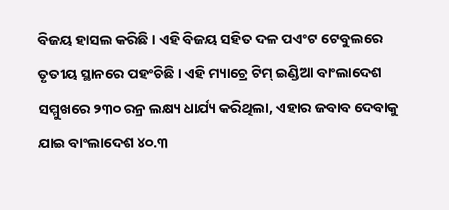ବିଜୟ ହାସଲ କରିଛି । ଏହି ବିଜୟ ସହିତ ଦଳ ପଏଂଟ ଟେବୁଲରେ ତୃତୀୟ ସ୍ଥାନରେ ପହଂଚିଛି । ଏହି ମ୍ୟାଚ୍ରେ ଟିମ୍ ଇଣ୍ଡିଆ ବାଂଲାଦେଶ ସମ୍ମୁଖରେ ୨୩୦ ରନ୍ର ଲକ୍ଷ୍ୟ ଧାର୍ଯ୍ୟ କରିଥିଲା, ଏହାର ଜବାବ ଦେବାକୁ ଯାଇ ବାଂଲାଦେଶ ୪୦.୩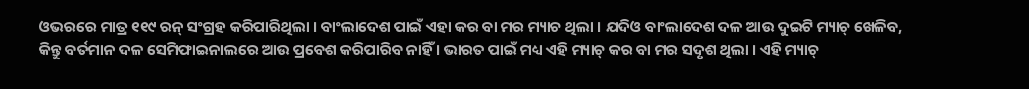ଓଭରରେ ମାତ୍ର ୧୧୯ ରନ୍ ସଂଗ୍ରହ କରିପାରିଥିଲା । ବାଂଲାଦେଶ ପାଇଁ ଏହା କର ବା ମର ମ୍ୟାଚ ଥିଲା । ଯଦିଓ ବାଂଲାଦେଶ ଦଳ ଆଉ ଦୁଇଟି ମ୍ୟାଚ୍ ଖେଳିବ, କିନ୍ତୁ ବର୍ତମାନ ଦଳ ସେମିଫାଇନାଲରେ ଆଉ ପ୍ରବେଶ କରିପାରିବ ନାହିଁ । ଭାରତ ପାଇଁ ମଧ୍ୟ ଏହି ମ୍ୟାଚ୍ କର ବା ମର ସଦୃଶ ଥିଲା । ଏହି ମ୍ୟାଚ୍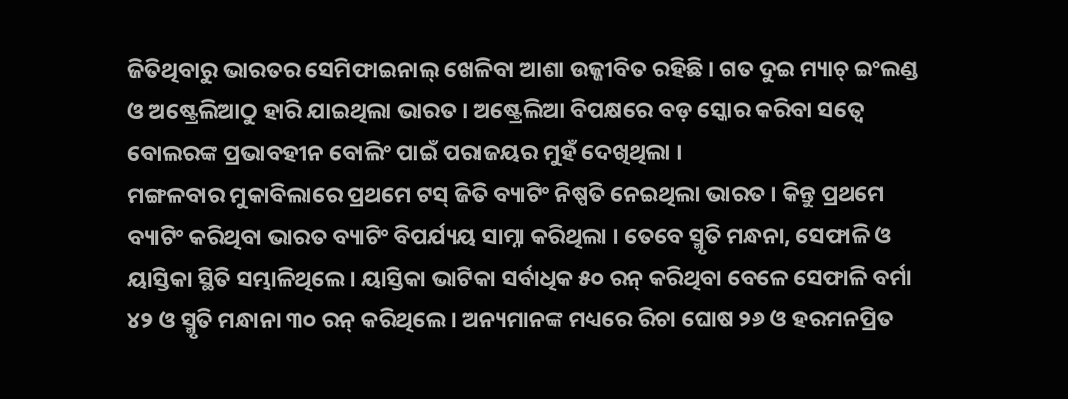ଜିତିଥିବାରୁ ଭାରତର ସେମିଫାଇନାଲ୍ ଖେଳିବା ଆଶା ଉଜ୍ଜୀବିତ ରହିଛି । ଗତ ଦୁଇ ମ୍ୟାଚ୍ ଇଂଲଣ୍ଡ ଓ ଅଷ୍ଟ୍ରେଲିଆଠୁ ହାରି ଯାଇଥିଲା ଭାରତ । ଅଷ୍ଟ୍ରେଲିଆ ବିପକ୍ଷରେ ବଡ଼ ସ୍କୋର କରିବା ସତ୍ୱେ ବୋଲରଙ୍କ ପ୍ରଭାବହୀନ ବୋଲିଂ ପାଇଁ ପରାଜୟର ମୁହଁ ଦେଖିଥିଲା ।
ମଙ୍ଗଳବାର ମୁକାବିଲାରେ ପ୍ରଥମେ ଟସ୍ ଜିତି ବ୍ୟାଟିଂ ନିଷ୍ପତି ନେଇଥିଲା ଭାରତ । କିନ୍ତୁ ପ୍ରଥମେ ବ୍ୟାଟିଂ କରିଥିବା ଭାରତ ବ୍ୟାଟିଂ ବିପର୍ଯ୍ୟୟ ସାମ୍ନା କରିଥିଲା । ତେବେ ସ୍ମୃତି ମନ୍ଧନା, ସେଫାଳି ଓ ୟାସ୍ତିକା ସ୍ଥିତି ସମ୍ଭାଳିଥିଲେ । ୟାସ୍ତିକା ଭାଟିକା ସର୍ବାଧିକ ୫୦ ରନ୍ କରିଥିବା ବେଳେ ସେଫାଳି ବର୍ମା ୪୨ ଓ ସ୍ମୃତି ମନ୍ଧାନା ୩୦ ରନ୍ କରିଥିଲେ । ଅନ୍ୟମାନଙ୍କ ମଧ୍ୟରେ ରିଚା ଘୋଷ ୨୬ ଓ ହରମନପ୍ରିତ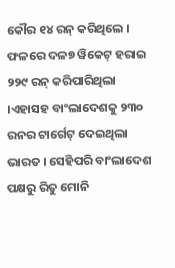କୌର ୧୪ ରନ୍ କରିଥିଲେ । ଫଳରେ ଦଳ୭ ୱିକେଟ୍ ହରାଇ ୨୨୯ ରନ୍ କରିପାରିଥିଲା ।ଏହାସହ ବାଂଲାଦେଶକୁ ୨୩୦ ରନର ଟାର୍ଗେଟ୍ ଦେଇଥିଲା ଭାରତ । ସେହିପରି ବାଂଲାଦେଶ ପକ୍ଷରୁ ରିତୁ ମୋନି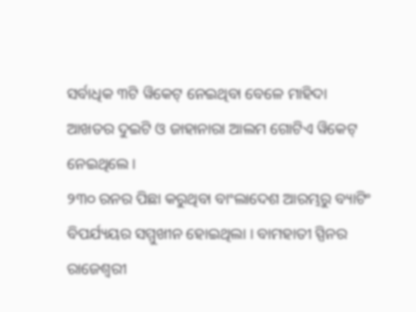ସର୍ବାଧିକ ୩ଟି ୱିକେଟ୍ ନେଇଥିବା ବେଳେ ମାହିଦା ଆଖତର ଦୁଇଟି ଓ ଜାହାନାରା ଆଲମ ଗୋଟିଏ ୱିକେଟ୍ ନେଇଥିଲେ ।
୨୩୦ ରନର ପିଛା କରୁଥିବା ବାଂଲାଦେଶ ଆରମ୍ଭରୁ ବ୍ୟାଟିଂ ବିପର୍ଯ୍ୟୟର ସମ୍ମୁଖୀନ ହୋଇଥିଲା । ବାମହାତୀ ସ୍ପିନର ରାଜେଶ୍ୱରୀ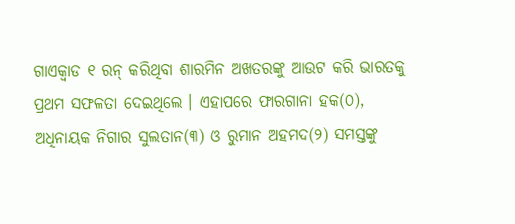ଗାଏକ୍ୱାଡ ୧ ରନ୍ କରିଥିବା ଶାରମିନ ଅଖତରଙ୍କୁ ଆଉଟ କରି ଭାରତକୁ ପ୍ରଥମ ସଫଳତା ଦେଇଥିଲେ । ଏହାପରେ ଫାରଗାନା ହକ(୦), ଅଧିନାୟକ ନିଗାର ସୁଲତାନ(୩) ଓ ରୁମାନ ଅହମଦ(୨) ସମସ୍ତଙ୍କୁ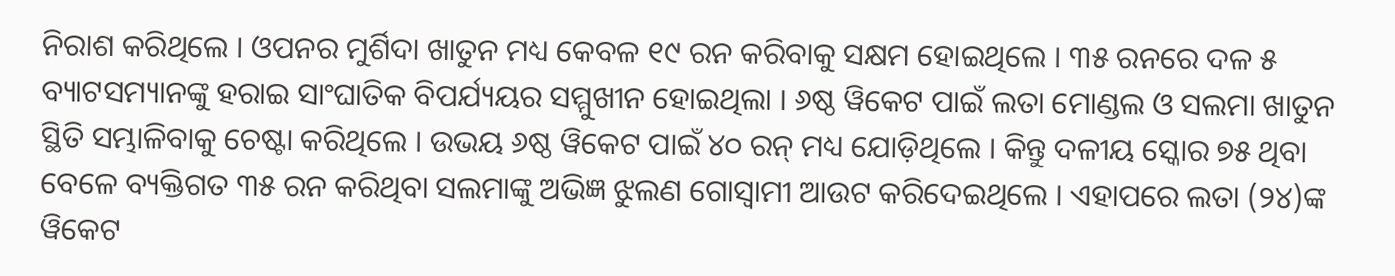ନିରାଶ କରିଥିଲେ । ଓପନର ମୁର୍ଶିଦା ଖାତୁନ ମଧ୍ୟ କେବଳ ୧୯ ରନ କରିବାକୁ ସକ୍ଷମ ହୋଇଥିଲେ । ୩୫ ରନରେ ଦଳ ୫ ବ୍ୟାଟସମ୍ୟାନଙ୍କୁ ହରାଇ ସାଂଘାତିକ ବିପର୍ଯ୍ୟୟର ସମ୍ମୁଖୀନ ହୋଇଥିଲା । ୬ଷ୍ଠ ୱିକେଟ ପାଇଁ ଲତା ମୋଣ୍ଡଲ ଓ ସଲମା ଖାତୁନ ସ୍ଥିତି ସମ୍ଭାଳିବାକୁ ଚେଷ୍ଟା କରିଥିଲେ । ଉଭୟ ୬ଷ୍ଠ ୱିକେଟ ପାଇଁ ୪୦ ରନ୍ ମଧ୍ୟ ଯୋଡ଼ିଥିଲେ । କିନ୍ତୁ ଦଳୀୟ ସ୍କୋର ୭୫ ଥିବା ବେଳେ ବ୍ୟକ୍ତିଗତ ୩୫ ରନ କରିଥିବା ସଲମାଙ୍କୁ ଅଭିଜ୍ଞ ଝୁଲଣ ଗୋସ୍ୱାମୀ ଆଉଟ କରିଦେଇଥିଲେ । ଏହାପରେ ଲତା (୨୪)ଙ୍କ ୱିକେଟ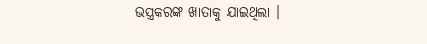ଭସ୍ତ୍ରକରଙ୍କ ଖାତାକୁ ଯାଇଥିଲା ।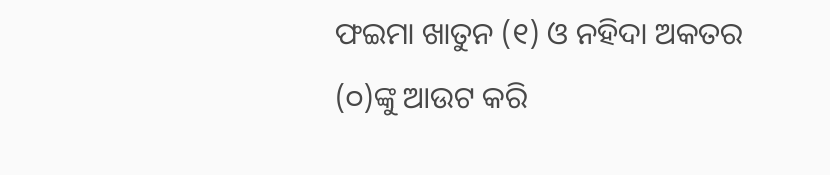ଫଇମା ଖାତୁନ (୧) ଓ ନହିଦା ଅକତର (୦)ଙ୍କୁ ଆଉଟ କରି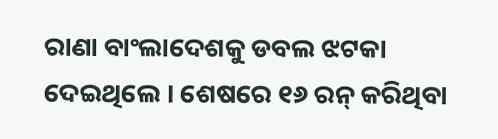ରାଣା ବାଂଲାଦେଶକୁ ଡବଲ ଝଟକା ଦେଇଥିଲେ । ଶେଷରେ ୧୬ ରନ୍ କରିଥିବା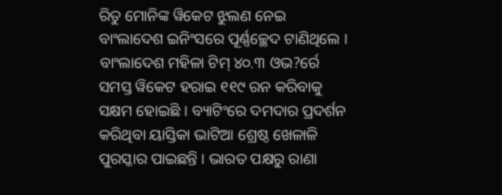ରିତୁ ମୋନିଙ୍କ ୱିକେଟ ଝୁଲଣ ନେଇ ବାଂଲାଦେଶ ଇନିଂସରେ ପୂର୍ଣ୍ଣଚ୍ଛେଦ ଟାଣିଥିଲେ । ବାଂଲାଦେଶ ମହିଳା ଟିମ୍ ୪୦.୩ ଓଭ?ର୍ରେ ସମସ୍ତ ୱିକେଟ ହରାଇ ୧୧୯ ରନ କରିବାକୁ ସକ୍ଷମ ହୋଇଛି । ବ୍ୟାଟିଂରେ ଦମଦାର ପ୍ରଦର୍ଶନ କରିଥିବା ୟାସ୍ତିକା ଭାଟିଆ ଶ୍ରେଷ୍ଠ ଖେଳାଳି ପୁରସ୍କାର ପାଇଛନ୍ତି । ଭାରତ ପକ୍ଷରୁ ରାଣା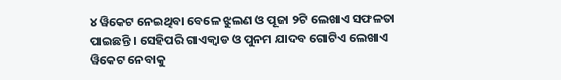୪ ୱିକେଟ ନେଇଥିବା ବେଳେ ଝୁଲଣ ଓ ପୂଜା ୨ଟି ଲେଖାଏ ସଫଳତା ପାଇଛନ୍ତି । ସେହିପରି ଗାଏକ୍ୱାଡ ଓ ପୁନମ ଯାଦବ ଗୋଟିଏ ଲେଖାଏ ୱିକେଟ ନେବାକୁ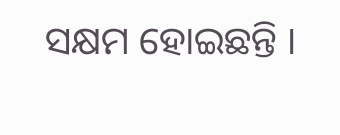ସକ୍ଷମ ହୋଇଛନ୍ତି ।